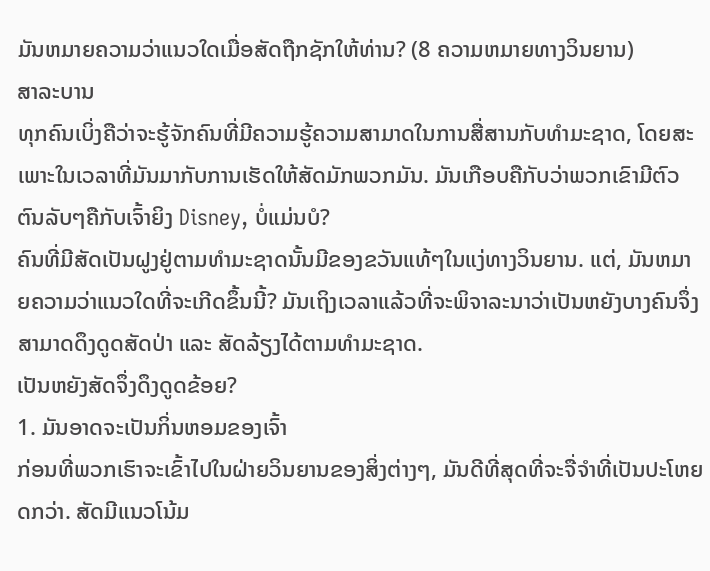ມັນຫມາຍຄວາມວ່າແນວໃດເມື່ອສັດຖືກຊັກໃຫ້ທ່ານ? (8 ຄວາມຫມາຍທາງວິນຍານ)
ສາລະບານ
ທຸກຄົນເບິ່ງຄືວ່າຈະຮູ້ຈັກຄົນທີ່ມີຄວາມຮູ້ຄວາມສາມາດໃນການສື່ສານກັບທໍາມະຊາດ, ໂດຍສະເພາະໃນເວລາທີ່ມັນມາກັບການເຮັດໃຫ້ສັດມັກພວກມັນ. ມັນເກືອບຄືກັບວ່າພວກເຂົາມີຕົວຕົນລັບໆຄືກັບເຈົ້າຍິງ Disney, ບໍ່ແມ່ນບໍ?
ຄົນທີ່ມີສັດເປັນຝູງຢູ່ຕາມທຳມະຊາດນັ້ນມີຂອງຂວັນແທ້ໆໃນແງ່ທາງວິນຍານ. ແຕ່, ມັນຫມາຍຄວາມວ່າແນວໃດທີ່ຈະເກີດຂຶ້ນນີ້? ມັນເຖິງເວລາແລ້ວທີ່ຈະພິຈາລະນາວ່າເປັນຫຍັງບາງຄົນຈຶ່ງສາມາດດຶງດູດສັດປ່າ ແລະ ສັດລ້ຽງໄດ້ຕາມທໍາມະຊາດ.
ເປັນຫຍັງສັດຈຶ່ງດຶງດູດຂ້ອຍ?
1. ມັນອາດຈະເປັນກິ່ນຫອມຂອງເຈົ້າ
ກ່ອນທີ່ພວກເຮົາຈະເຂົ້າໄປໃນຝ່າຍວິນຍານຂອງສິ່ງຕ່າງໆ, ມັນດີທີ່ສຸດທີ່ຈະຈື່ຈໍາທີ່ເປັນປະໂຫຍດກວ່າ. ສັດມີແນວໂນ້ມ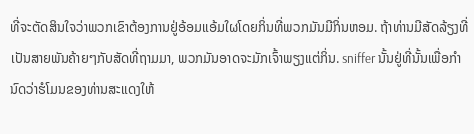ທີ່ຈະຕັດສິນໃຈວ່າພວກເຂົາຕ້ອງການຢູ່ອ້ອມແອ້ມໃຜໂດຍກິ່ນທີ່ພວກມັນມີກິ່ນຫອມ. ຖ້າທ່ານມີສັດລ້ຽງທີ່ເປັນສາຍພັນຄ້າຍໆກັບສັດທີ່ຖາມມາ, ພວກມັນອາດຈະມັກເຈົ້າພຽງແຕ່ກິ່ນ. sniffer ນັ້ນຢູ່ທີ່ນັ້ນເພື່ອກໍານົດວ່າຮໍໂມນຂອງທ່ານສະແດງໃຫ້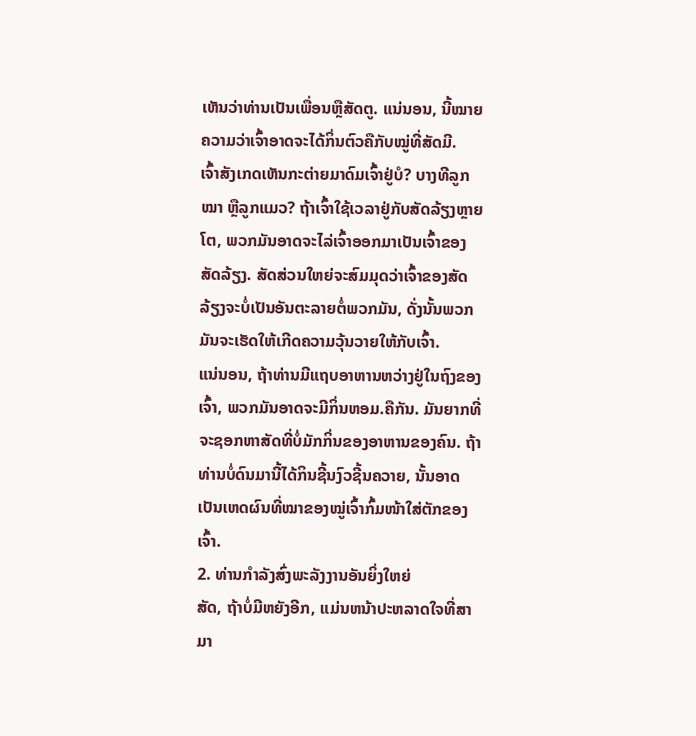ເຫັນວ່າທ່ານເປັນເພື່ອນຫຼືສັດຕູ. ແນ່ນອນ, ນີ້ໝາຍຄວາມວ່າເຈົ້າອາດຈະໄດ້ກິ່ນຕົວຄືກັບໝູ່ທີ່ສັດມີ.
ເຈົ້າສັງເກດເຫັນກະຕ່າຍມາດົມເຈົ້າຢູ່ບໍ? ບາງທີລູກໝາ ຫຼືລູກແມວ? ຖ້າເຈົ້າໃຊ້ເວລາຢູ່ກັບສັດລ້ຽງຫຼາຍໂຕ, ພວກມັນອາດຈະໄລ່ເຈົ້າອອກມາເປັນເຈົ້າຂອງສັດລ້ຽງ. ສັດສ່ວນໃຫຍ່ຈະສົມມຸດວ່າເຈົ້າຂອງສັດລ້ຽງຈະບໍ່ເປັນອັນຕະລາຍຕໍ່ພວກມັນ, ດັ່ງນັ້ນພວກມັນຈະເຮັດໃຫ້ເກີດຄວາມວຸ້ນວາຍໃຫ້ກັບເຈົ້າ.
ແນ່ນອນ, ຖ້າທ່ານມີແຖບອາຫານຫວ່າງຢູ່ໃນຖົງຂອງເຈົ້າ, ພວກມັນອາດຈະມີກິ່ນຫອມ.ຄືກັນ. ມັນຍາກທີ່ຈະຊອກຫາສັດທີ່ບໍ່ມັກກິ່ນຂອງອາຫານຂອງຄົນ. ຖ້າທ່ານບໍ່ດົນມານີ້ໄດ້ກິນຊີ້ນງົວຊີ້ນຄວາຍ, ນັ້ນອາດເປັນເຫດຜົນທີ່ໝາຂອງໝູ່ເຈົ້າກົ້ມໜ້າໃສ່ຕັກຂອງເຈົ້າ.
2. ທ່ານກໍາລັງສົ່ງພະລັງງານອັນຍິ່ງໃຫຍ່
ສັດ, ຖ້າບໍ່ມີຫຍັງອີກ, ແມ່ນຫນ້າປະຫລາດໃຈທີ່ສາມາ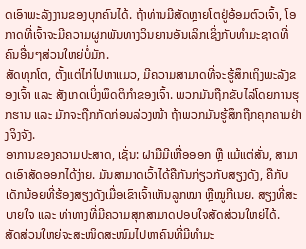ດເອົາພະລັງງານຂອງບຸກຄົນໄດ້. ຖ້າທ່ານມີສັດຫຼາຍໂຕຢູ່ອ້ອມຕົວເຈົ້າ, ໂອກາດທີ່ເຈົ້າຈະມີຄວາມຜູກພັນທາງວິນຍານອັນເລິກເຊິ່ງກັບທຳມະຊາດທີ່ຄົນອື່ນໆສ່ວນໃຫຍ່ບໍ່ມັກ.
ສັດທຸກໂຕ, ຕັ້ງແຕ່ໄກ່ໄປຫາແມວ, ມີຄວາມສາມາດທີ່ຈະຮູ້ສຶກເຖິງພະລັງຂອງເຈົ້າ ແລະ ສັງເກດເບິ່ງພຶດຕິກໍາຂອງເຈົ້າ. ພວກມັນຖືກຂັບໄລ່ໂດຍການຮຸກຮານ ແລະ ມັກຈະຖືກກັດກ່ອນລ່ວງໜ້າ ຖ້າພວກມັນຮູ້ສຶກຖືກຄຸກຄາມຢ່າງຈິງຈັງ.
ອາການຂອງຄວາມປະສາດ, ເຊັ່ນ: ຝາມືມີເຫື່ອອອກ ຫຼື ແມ້ແຕ່ສັ່ນ, ສາມາດເອົາສັດອອກໄດ້ງ່າຍ. ມັນສາມາດເວົ້າໄດ້ຄືກັນກ່ຽວກັບສຽງດັງ, ຄືກັບເດັກນ້ອຍທີ່ຮ້ອງສຽງດັງເມື່ອເຂົາເຈົ້າເຫັນລູກໝາ ຫຼືໝູກີເນຍ. ສຽງທີ່ສະບາຍໃຈ ແລະ ທ່າທາງທີ່ມີຄວາມສຸກສາມາດປອບໃຈສັດສ່ວນໃຫຍ່ໄດ້.
ສັດສ່ວນໃຫຍ່ຈະສະໜິດສະໜົມໄປຫາຄົນທີ່ມີທຳມະ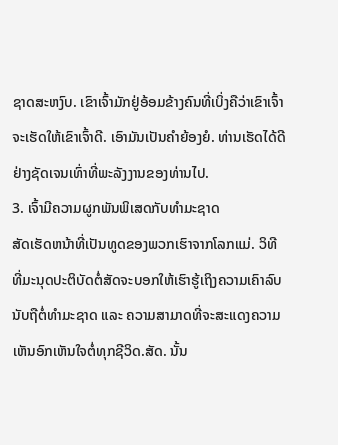ຊາດສະຫງົບ. ເຂົາເຈົ້າມັກຢູ່ອ້ອມຂ້າງຄົນທີ່ເບິ່ງຄືວ່າເຂົາເຈົ້າຈະເຮັດໃຫ້ເຂົາເຈົ້າດີ. ເອົາມັນເປັນຄໍາຍ້ອງຍໍ. ທ່ານເຮັດໄດ້ດີຢ່າງຊັດເຈນເທົ່າທີ່ພະລັງງານຂອງທ່ານໄປ.
3. ເຈົ້າມີຄວາມຜູກພັນພິເສດກັບທໍາມະຊາດ
ສັດເຮັດຫນ້າທີ່ເປັນທູດຂອງພວກເຮົາຈາກໂລກແມ່. ວິທີທີ່ມະນຸດປະຕິບັດຕໍ່ສັດຈະບອກໃຫ້ເຮົາຮູ້ເຖິງຄວາມເຄົາລົບນັບຖືຕໍ່ທຳມະຊາດ ແລະ ຄວາມສາມາດທີ່ຈະສະແດງຄວາມເຫັນອົກເຫັນໃຈຕໍ່ທຸກຊີວິດ.ສັດ. ນັ້ນ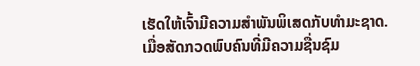ເຮັດໃຫ້ເຈົ້າມີຄວາມສຳພັນພິເສດກັບທຳມະຊາດ.
ເມື່ອສັດກວດພົບຄົນທີ່ມີຄວາມຊື່ນຊົມ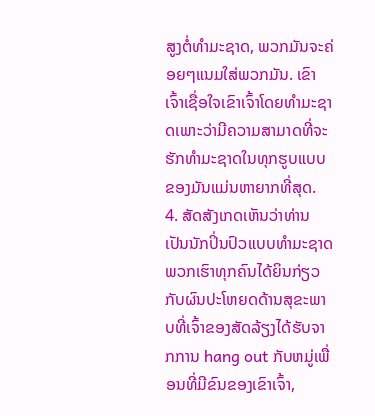ສູງຕໍ່ທຳມະຊາດ, ພວກມັນຈະຄ່ອຍໆແນມໃສ່ພວກມັນ. ເຂົາເຈົ້າເຊື່ອໃຈເຂົາເຈົ້າໂດຍທໍາມະຊາດເພາະວ່າມີຄວາມສາມາດທີ່ຈະຮັກທໍາມະຊາດໃນທຸກຮູບແບບຂອງມັນແມ່ນຫາຍາກທີ່ສຸດ.
4. ສັດສັງເກດເຫັນວ່າທ່ານເປັນນັກປິ່ນປົວແບບທໍາມະຊາດ
ພວກເຮົາທຸກຄົນໄດ້ຍິນກ່ຽວກັບຜົນປະໂຫຍດດ້ານສຸຂະພາບທີ່ເຈົ້າຂອງສັດລ້ຽງໄດ້ຮັບຈາກການ hang out ກັບຫມູ່ເພື່ອນທີ່ມີຂົນຂອງເຂົາເຈົ້າ,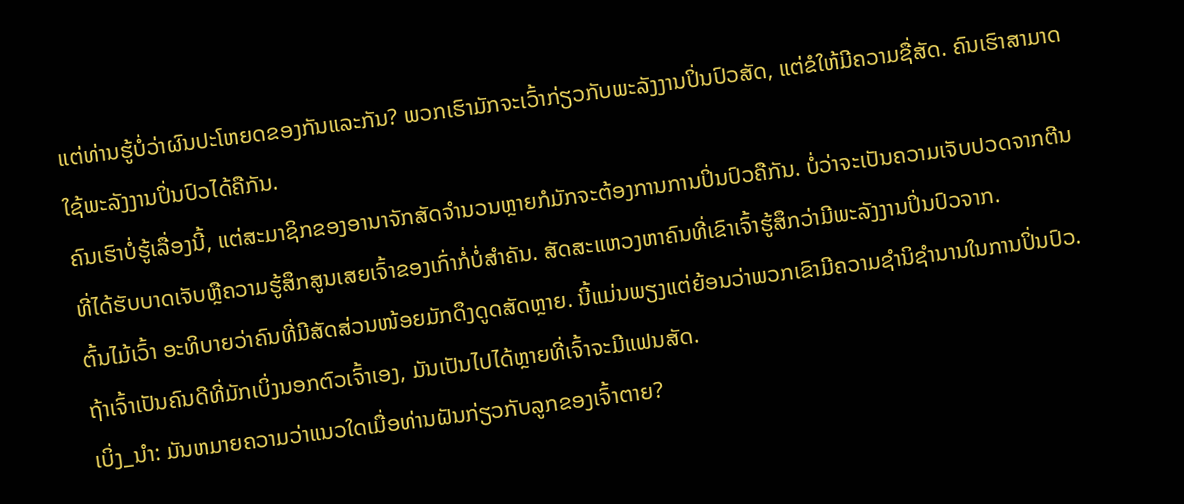ແຕ່ທ່ານຮູ້ບໍ່ວ່າຜົນປະໂຫຍດຂອງກັນແລະກັນ? ພວກເຮົາມັກຈະເວົ້າກ່ຽວກັບພະລັງງານປິ່ນປົວສັດ, ແຕ່ຂໍໃຫ້ມີຄວາມຊື່ສັດ. ຄົນເຮົາສາມາດໃຊ້ພະລັງງານປິ່ນປົວໄດ້ຄືກັນ.
ຄົນເຮົາບໍ່ຮູ້ເລື່ອງນີ້, ແຕ່ສະມາຊິກຂອງອານາຈັກສັດຈຳນວນຫຼາຍກໍມັກຈະຕ້ອງການການປິ່ນປົວຄືກັນ. ບໍ່ວ່າຈະເປັນຄວາມເຈັບປວດຈາກຕີນທີ່ໄດ້ຮັບບາດເຈັບຫຼືຄວາມຮູ້ສຶກສູນເສຍເຈົ້າຂອງເກົ່າກໍ່ບໍ່ສໍາຄັນ. ສັດສະແຫວງຫາຄົນທີ່ເຂົາເຈົ້າຮູ້ສຶກວ່າມີພະລັງງານປິ່ນປົວຈາກ.
ຕົ້ນໄມ້ເວົ້າ ອະທິບາຍວ່າຄົນທີ່ມີສັດສ່ວນໜ້ອຍມັກດຶງດູດສັດຫຼາຍ. ນີ້ແມ່ນພຽງແຕ່ຍ້ອນວ່າພວກເຂົາມີຄວາມຊໍານິຊໍານານໃນການປິ່ນປົວ. ຖ້າເຈົ້າເປັນຄົນດີທີ່ມັກເບິ່ງນອກຕົວເຈົ້າເອງ, ມັນເປັນໄປໄດ້ຫຼາຍທີ່ເຈົ້າຈະມີແຟນສັດ.
ເບິ່ງ_ນຳ: ມັນຫມາຍຄວາມວ່າແນວໃດເມື່ອທ່ານຝັນກ່ຽວກັບລູກຂອງເຈົ້າຕາຍ?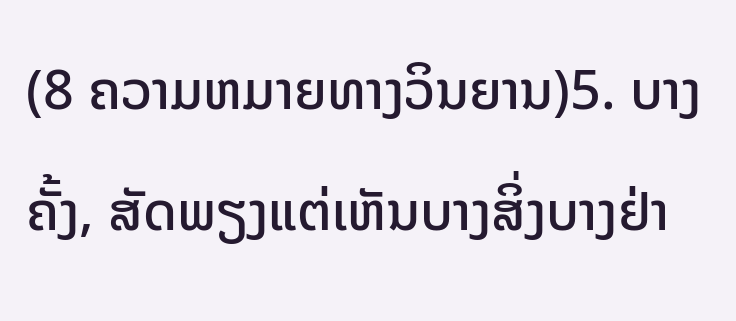(8 ຄວາມຫມາຍທາງວິນຍານ)5. ບາງຄັ້ງ, ສັດພຽງແຕ່ເຫັນບາງສິ່ງບາງຢ່າ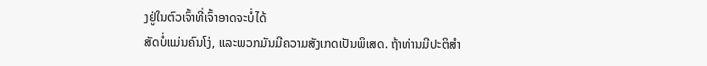ງຢູ່ໃນຕົວເຈົ້າທີ່ເຈົ້າອາດຈະບໍ່ໄດ້
ສັດບໍ່ແມ່ນຄົນໂງ່, ແລະພວກມັນມີຄວາມສັງເກດເປັນພິເສດ. ຖ້າທ່ານມີປະຕິສໍາ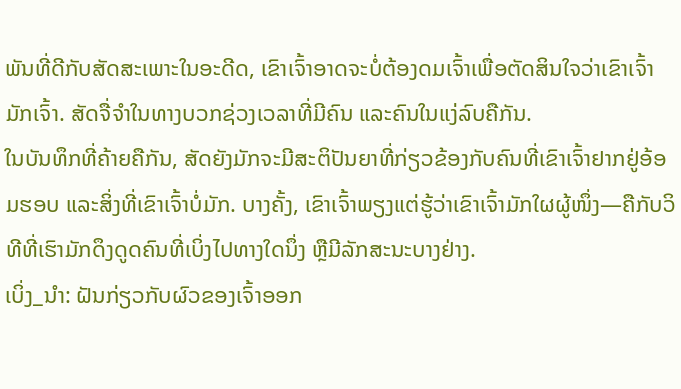ພັນທີ່ດີກັບສັດສະເພາະໃນອະດີດ, ເຂົາເຈົ້າອາດຈະບໍ່ຕ້ອງດມເຈົ້າເພື່ອຕັດສິນໃຈວ່າເຂົາເຈົ້າມັກເຈົ້າ. ສັດຈື່ຈໍາໃນທາງບວກຊ່ວງເວລາທີ່ມີຄົນ ແລະຄົນໃນແງ່ລົບຄືກັນ.
ໃນບັນທຶກທີ່ຄ້າຍຄືກັນ, ສັດຍັງມັກຈະມີສະຕິປັນຍາທີ່ກ່ຽວຂ້ອງກັບຄົນທີ່ເຂົາເຈົ້າຢາກຢູ່ອ້ອມຮອບ ແລະສິ່ງທີ່ເຂົາເຈົ້າບໍ່ມັກ. ບາງຄັ້ງ, ເຂົາເຈົ້າພຽງແຕ່ຮູ້ວ່າເຂົາເຈົ້າມັກໃຜຜູ້ໜຶ່ງ—ຄືກັບວິທີທີ່ເຮົາມັກດຶງດູດຄົນທີ່ເບິ່ງໄປທາງໃດນຶ່ງ ຫຼືມີລັກສະນະບາງຢ່າງ.
ເບິ່ງ_ນຳ: ຝັນກ່ຽວກັບຜົວຂອງເຈົ້າອອກ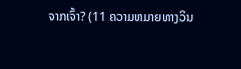ຈາກເຈົ້າ? (11 ຄວາມຫມາຍທາງວິນ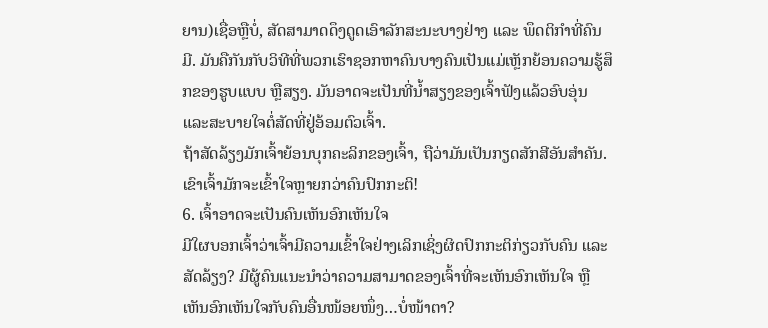ຍານ)ເຊື່ອຫຼືບໍ່, ສັດສາມາດດຶງດູດເອົາລັກສະນະບາງຢ່າງ ແລະ ພຶດຕິກໍາທີ່ຄົນມີ. ມັນຄືກັນກັບວິທີທີ່ພວກເຮົາຊອກຫາຄົນບາງຄົນເປັນແມ່ເຫຼັກຍ້ອນຄວາມຮູ້ສຶກຂອງຮູບແບບ ຫຼືສຽງ. ມັນອາດຈະເປັນທີ່ນໍ້າສຽງຂອງເຈົ້າຟັງແລ້ວອົບອຸ່ນ ແລະສະບາຍໃຈຕໍ່ສັດທີ່ຢູ່ອ້ອມຕົວເຈົ້າ.
ຖ້າສັດລ້ຽງມັກເຈົ້າຍ້ອນບຸກຄະລິກຂອງເຈົ້າ, ຖືວ່າມັນເປັນກຽດສັກສີອັນສຳຄັນ. ເຂົາເຈົ້າມັກຈະເຂົ້າໃຈຫຼາຍກວ່າຄົນປົກກະຕິ!
6. ເຈົ້າອາດຈະເປັນຄົນເຫັນອົກເຫັນໃຈ
ມີໃຜບອກເຈົ້າວ່າເຈົ້າມີຄວາມເຂົ້າໃຈຢ່າງເລິກເຊິ່ງຜິດປົກກະຕິກ່ຽວກັບຄົນ ແລະສັດລ້ຽງ? ມີຜູ້ຄົນແນະນຳວ່າຄວາມສາມາດຂອງເຈົ້າທີ່ຈະເຫັນອົກເຫັນໃຈ ຫຼືເຫັນອົກເຫັນໃຈກັບຄົນອື່ນໜ້ອຍໜຶ່ງ…ບໍ່ໜ້າຕາ?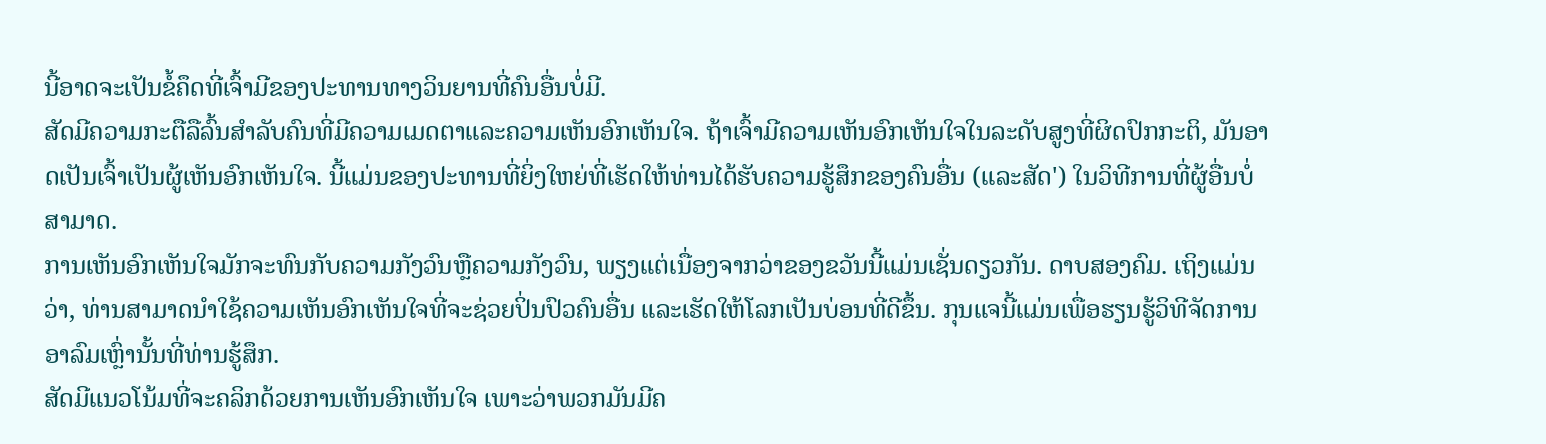ນີ້ອາດຈະເປັນຂໍ້ຄຶດທີ່ເຈົ້າມີຂອງປະທານທາງວິນຍານທີ່ຄົນອື່ນບໍ່ມີ.
ສັດມີຄວາມກະຕືລືລົ້ນສໍາລັບຄົນທີ່ມີຄວາມເມດຕາແລະຄວາມເຫັນອົກເຫັນໃຈ. ຖ້າເຈົ້າມີຄວາມເຫັນອົກເຫັນໃຈໃນລະດັບສູງທີ່ຜິດປົກກະຕິ, ມັນອາດເປັນເຈົ້າເປັນຜູ້ເຫັນອົກເຫັນໃຈ. ນີ້ແມ່ນຂອງປະທານທີ່ຍິ່ງໃຫຍ່ທີ່ເຮັດໃຫ້ທ່ານໄດ້ຮັບຄວາມຮູ້ສຶກຂອງຄົນອື່ນ (ແລະສັດ') ໃນວິທີການທີ່ຜູ້ອື່ນບໍ່ສາມາດ.
ການເຫັນອົກເຫັນໃຈມັກຈະທົນກັບຄວາມກັງວົນຫຼືຄວາມກັງວົນ, ພຽງແຕ່ເນື່ອງຈາກວ່າຂອງຂວັນນີ້ແມ່ນເຊັ່ນດຽວກັນ. ດາບສອງຄົມ. ເຖິງແມ່ນວ່າ, ທ່ານສາມາດນໍາໃຊ້ຄວາມເຫັນອົກເຫັນໃຈທີ່ຈະຊ່ວຍປິ່ນປົວຄົນອື່ນ ແລະເຮັດໃຫ້ໂລກເປັນບ່ອນທີ່ດີຂຶ້ນ. ກຸນແຈນີ້ແມ່ນເພື່ອຮຽນຮູ້ວິທີຈັດການອາລົມເຫຼົ່ານັ້ນທີ່ທ່ານຮູ້ສຶກ.
ສັດມີແນວໂນ້ມທີ່ຈະຄລິກດ້ວຍການເຫັນອົກເຫັນໃຈ ເພາະວ່າພວກມັນມີຄ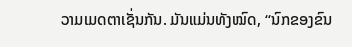ວາມເມດຕາເຊັ່ນກັນ. ມັນແມ່ນທັງໝົດ, “ນົກຂອງຂົນ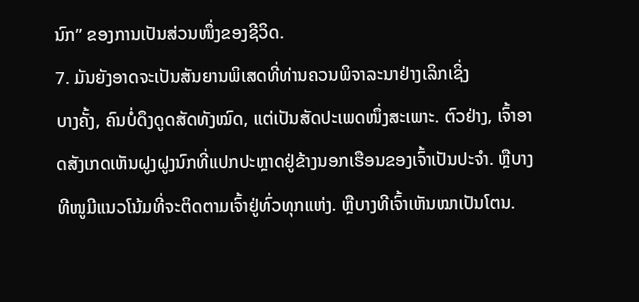ນົກ” ຂອງການເປັນສ່ວນໜຶ່ງຂອງຊີວິດ.
7. ມັນຍັງອາດຈະເປັນສັນຍານພິເສດທີ່ທ່ານຄວນພິຈາລະນາຢ່າງເລິກເຊິ່ງ
ບາງຄັ້ງ, ຄົນບໍ່ດຶງດູດສັດທັງໝົດ, ແຕ່ເປັນສັດປະເພດໜຶ່ງສະເພາະ. ຕົວຢ່າງ, ເຈົ້າອາດສັງເກດເຫັນຝູງຝູງນົກທີ່ແປກປະຫຼາດຢູ່ຂ້າງນອກເຮືອນຂອງເຈົ້າເປັນປະຈຳ. ຫຼືບາງທີໜູມີແນວໂນ້ມທີ່ຈະຕິດຕາມເຈົ້າຢູ່ທົ່ວທຸກແຫ່ງ. ຫຼືບາງທີເຈົ້າເຫັນໝາເປັນໂຕນ.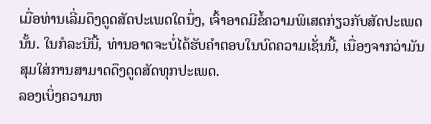ເມື່ອທ່ານເລີ່ມດຶງດູດສັດປະເພດໃດນຶ່ງ, ເຈົ້າອາດມີຂໍ້ຄວາມພິເສດກ່ຽວກັບສັດປະເພດນັ້ນ. ໃນກໍລະນີນີ້, ທ່ານອາດຈະບໍ່ໄດ້ຮັບຄໍາຕອບໃນບົດຄວາມເຊັ່ນນີ້, ເນື່ອງຈາກວ່າມັນສຸມໃສ່ການສາມາດດຶງດູດສັດທຸກປະເພດ.
ລອງເບິ່ງຄວາມຫ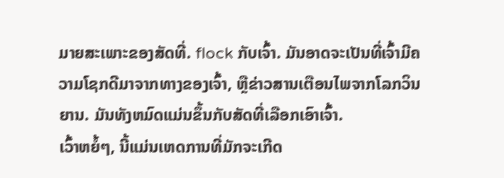ມາຍສະເພາະຂອງສັດທີ່. flock ກັບເຈົ້າ. ມັນອາດຈະເປັນທີ່ເຈົ້າມີຄວາມໂຊກດີມາຈາກທາງຂອງເຈົ້າ, ຫຼືຂ່າວສານເຕືອນໄພຈາກໂລກວິນຍານ. ມັນທັງຫມົດແມ່ນຂຶ້ນກັບສັດທີ່ເລືອກເອົາເຈົ້າ.
ເວົ້າຫຍໍ້ໆ, ນີ້ແມ່ນເຫດການທີ່ມັກຈະເກີດ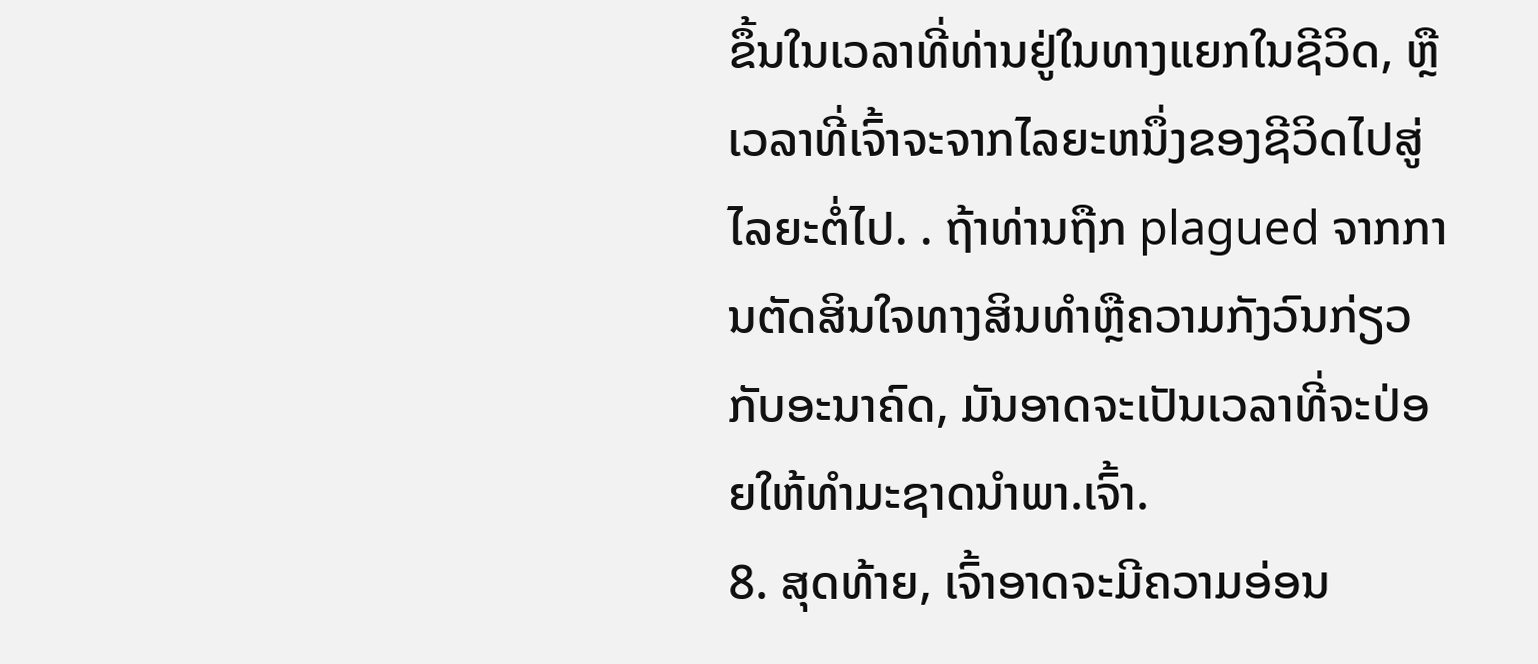ຂຶ້ນໃນເວລາທີ່ທ່ານຢູ່ໃນທາງແຍກໃນຊີວິດ, ຫຼືເວລາທີ່ເຈົ້າຈະຈາກໄລຍະຫນຶ່ງຂອງຊີວິດໄປສູ່ໄລຍະຕໍ່ໄປ. . ຖ້າທ່ານຖືກ plagued ຈາກການຕັດສິນໃຈທາງສິນທໍາຫຼືຄວາມກັງວົນກ່ຽວກັບອະນາຄົດ, ມັນອາດຈະເປັນເວລາທີ່ຈະປ່ອຍໃຫ້ທໍາມະຊາດນໍາພາ.ເຈົ້າ.
8. ສຸດທ້າຍ, ເຈົ້າອາດຈະມີຄວາມອ່ອນ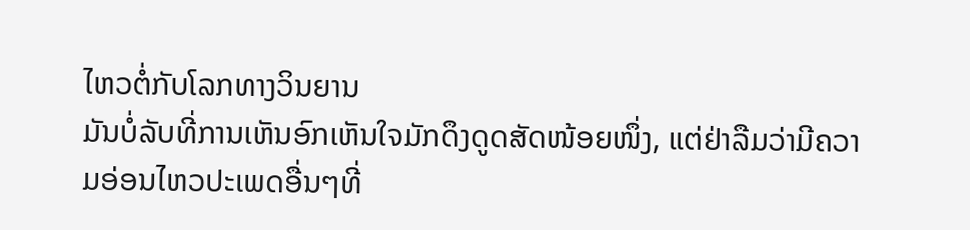ໄຫວຕໍ່ກັບໂລກທາງວິນຍານ
ມັນບໍ່ລັບທີ່ການເຫັນອົກເຫັນໃຈມັກດຶງດູດສັດໜ້ອຍໜຶ່ງ, ແຕ່ຢ່າລືມວ່າມີຄວາມອ່ອນໄຫວປະເພດອື່ນໆທີ່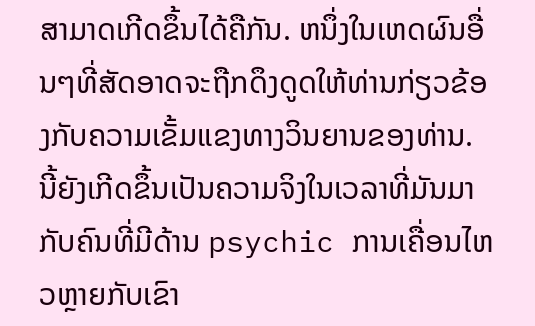ສາມາດເກີດຂຶ້ນໄດ້ຄືກັນ. ຫນຶ່ງໃນເຫດຜົນອື່ນໆທີ່ສັດອາດຈະຖືກດຶງດູດໃຫ້ທ່ານກ່ຽວຂ້ອງກັບຄວາມເຂັ້ມແຂງທາງວິນຍານຂອງທ່ານ. ນີ້ຍັງເກີດຂຶ້ນເປັນຄວາມຈິງໃນເວລາທີ່ມັນມາກັບຄົນທີ່ມີດ້ານ psychic ການເຄື່ອນໄຫວຫຼາຍກັບເຂົາ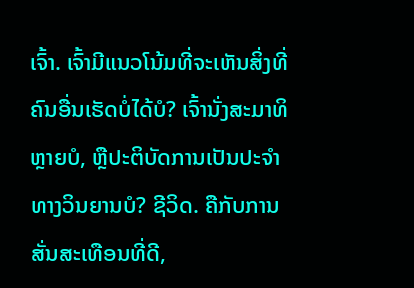ເຈົ້າ. ເຈົ້າມີແນວໂນ້ມທີ່ຈະເຫັນສິ່ງທີ່ຄົນອື່ນເຮັດບໍ່ໄດ້ບໍ? ເຈົ້ານັ່ງສະມາທິຫຼາຍບໍ, ຫຼືປະຕິບັດການເປັນປະຈໍາທາງວິນຍານບໍ? ຊີວິດ. ຄືກັບການສັ່ນສະເທືອນທີ່ດີ,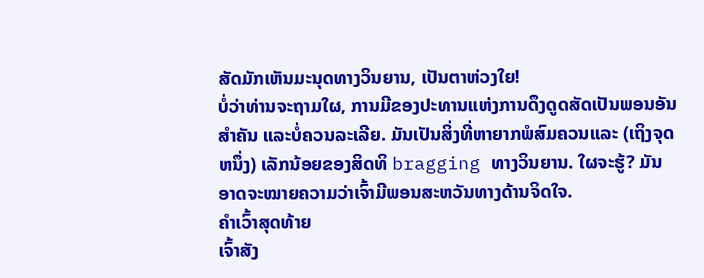ສັດມັກເຫັນມະນຸດທາງວິນຍານ, ເປັນຕາຫ່ວງໃຍ!
ບໍ່ວ່າທ່ານຈະຖາມໃຜ, ການມີຂອງປະທານແຫ່ງການດຶງດູດສັດເປັນພອນອັນສໍາຄັນ ແລະບໍ່ຄວນລະເລີຍ. ມັນເປັນສິ່ງທີ່ຫາຍາກພໍສົມຄວນແລະ (ເຖິງຈຸດຫນຶ່ງ) ເລັກນ້ອຍຂອງສິດທິ bragging ທາງວິນຍານ. ໃຜຈະຮູ້? ມັນອາດຈະໝາຍຄວາມວ່າເຈົ້າມີພອນສະຫວັນທາງດ້ານຈິດໃຈ.
ຄຳເວົ້າສຸດທ້າຍ
ເຈົ້າສັງ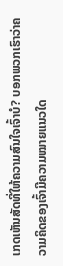ເກດເຫັນສັດທີ່ໃຫ້ຄວາມສົນໃຈເຈົ້າບໍ? ບອກພວກເຮົາວ່າຄວາມຄິດຂອງເຈົ້າມີຄວາມໝາຍແນວໃດ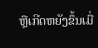ຫຼືເກີດຫຍັງຂຶ້ນເມື່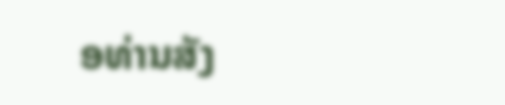ອທ່ານສັງ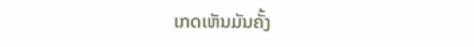ເກດເຫັນມັນຄັ້ງ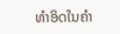ທໍາອິດໃນຄໍາ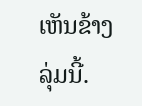ເຫັນຂ້າງລຸ່ມນີ້.